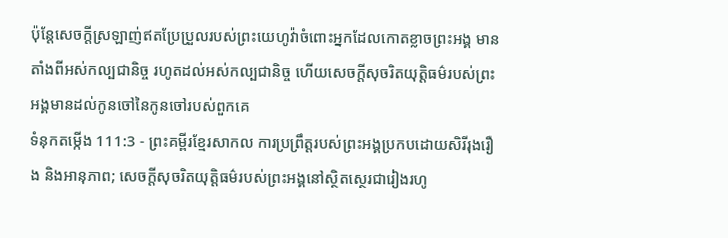ប៉ុន្តែសេចក្ដីស្រឡាញ់ឥតប្រែប្រួលរបស់ព្រះយេហូវ៉ាចំពោះអ្នកដែលកោតខ្លាចព្រះអង្គ មានតាំងពីអស់កល្បជានិច្ច រហូតដល់អស់កល្បជានិច្ច ហើយសេចក្ដីសុចរិតយុត្តិធម៌របស់ព្រះអង្គមានដល់កូនចៅនៃកូនចៅរបស់ពួកគេ
ទំនុកតម្កើង 111:3 - ព្រះគម្ពីរខ្មែរសាកល ការប្រព្រឹត្តរបស់ព្រះអង្គប្រកបដោយសិរីរុងរឿង និងអានុភាព; សេចក្ដីសុចរិតយុត្តិធម៌របស់ព្រះអង្គនៅស្ថិតស្ថេរជារៀងរហូ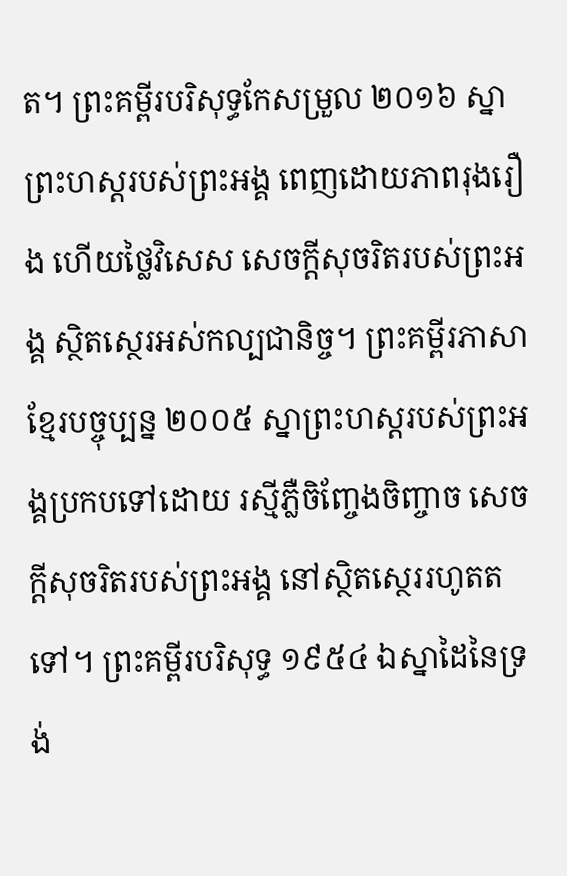ត។ ព្រះគម្ពីរបរិសុទ្ធកែសម្រួល ២០១៦ ស្នាព្រះហស្តរបស់ព្រះអង្គ ពេញដោយភាពរុងរឿង ហើយថ្លៃវិសេស សេចក្ដីសុចរិតរបស់ព្រះអង្គ ស្ថិតស្ថេរអស់កល្បជានិច្ច។ ព្រះគម្ពីរភាសាខ្មែរបច្ចុប្បន្ន ២០០៥ ស្នាព្រះហស្ដរបស់ព្រះអង្គប្រកបទៅដោយ រស្មីភ្លឺចិញ្ចែងចិញ្ចាច សេចក្ដីសុចរិតរបស់ព្រះអង្គ នៅស្ថិតស្ថេររហូតតទៅ។ ព្រះគម្ពីរបរិសុទ្ធ ១៩៥៤ ឯស្នាដៃនៃទ្រង់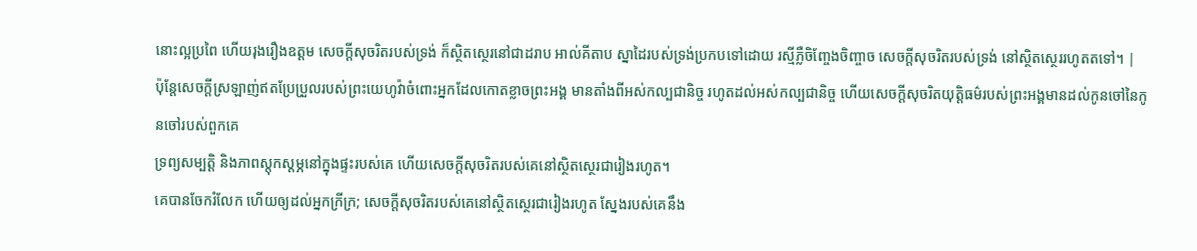នោះល្អប្រពៃ ហើយរុងរឿងឧត្តម សេចក្ដីសុចរិតរបស់ទ្រង់ ក៏ស្ថិតស្ថេរនៅជាដរាប អាល់គីតាប ស្នាដៃរបស់ទ្រង់ប្រកបទៅដោយ រស្មីភ្លឺចិញ្ចែងចិញ្ចាច សេចក្ដីសុចរិតរបស់ទ្រង់ នៅស្ថិតស្ថេររហូតតទៅ។ |
ប៉ុន្តែសេចក្ដីស្រឡាញ់ឥតប្រែប្រួលរបស់ព្រះយេហូវ៉ាចំពោះអ្នកដែលកោតខ្លាចព្រះអង្គ មានតាំងពីអស់កល្បជានិច្ច រហូតដល់អស់កល្បជានិច្ច ហើយសេចក្ដីសុចរិតយុត្តិធម៌របស់ព្រះអង្គមានដល់កូនចៅនៃកូនចៅរបស់ពួកគេ
ទ្រព្យសម្បត្តិ និងភាពស្ដុកស្ដម្ភនៅក្នុងផ្ទះរបស់គេ ហើយសេចក្ដីសុចរិតរបស់គេនៅស្ថិតស្ថេរជារៀងរហូត។
គេបានចែករំលែក ហើយឲ្យដល់អ្នកក្រីក្រ; សេចក្ដីសុចរិតរបស់គេនៅស្ថិតស្ថេរជារៀងរហូត ស្នែងរបស់គេនឹង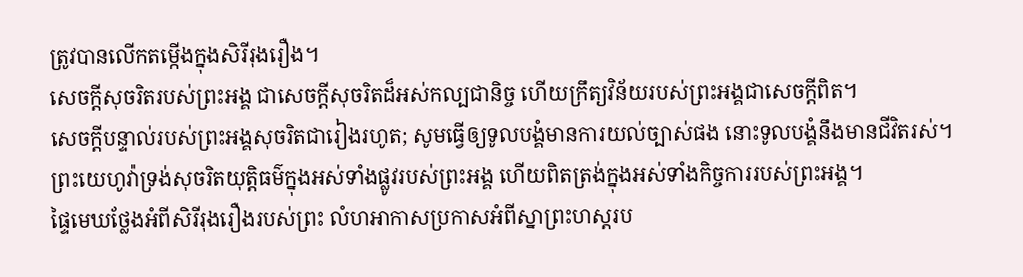ត្រូវបានលើកតម្កើងក្នុងសិរីរុងរឿង។
សេចក្ដីសុចរិតរបស់ព្រះអង្គ ជាសេចក្ដីសុចរិតដ៏អស់កល្បជានិច្ច ហើយក្រឹត្យវិន័យរបស់ព្រះអង្គជាសេចក្ដីពិត។
សេចក្ដីបន្ទាល់របស់ព្រះអង្គសុចរិតជារៀងរហូត; សូមធ្វើឲ្យទូលបង្គំមានការយល់ច្បាស់ផង នោះទូលបង្គំនឹងមានជីវិតរស់។
ព្រះយេហូវ៉ាទ្រង់សុចរិតយុត្តិធម៌ក្នុងអស់ទាំងផ្លូវរបស់ព្រះអង្គ ហើយពិតត្រង់ក្នុងអស់ទាំងកិច្ចការរបស់ព្រះអង្គ។
ផ្ទៃមេឃថ្លែងអំពីសិរីរុងរឿងរបស់ព្រះ លំហអាកាសប្រកាសអំពីស្នាព្រះហស្តរប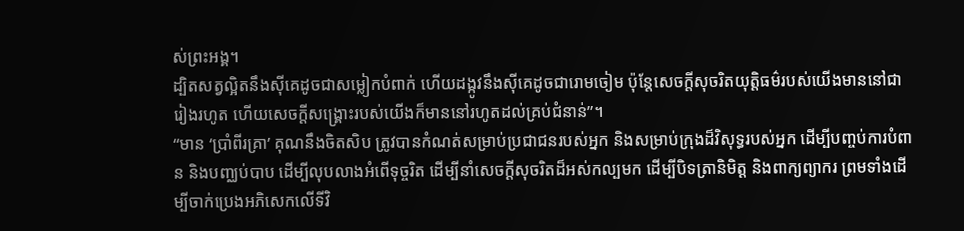ស់ព្រះអង្គ។
ដ្បិតសត្វល្អិតនឹងស៊ីគេដូចជាសម្លៀកបំពាក់ ហើយដង្កូវនឹងស៊ីគេដូចជារោមចៀម ប៉ុន្តែសេចក្ដីសុចរិតយុត្តិធម៌របស់យើងមាននៅជារៀងរហូត ហើយសេចក្ដីសង្គ្រោះរបស់យើងក៏មាននៅរហូតដល់គ្រប់ជំនាន់”។
“មាន ‘ប្រាំពីរគ្រា’ គុណនឹងចិតសិប ត្រូវបានកំណត់សម្រាប់ប្រជាជនរបស់អ្នក និងសម្រាប់ក្រុងដ៏វិសុទ្ធរបស់អ្នក ដើម្បីបញ្ចប់ការបំពាន និងបញ្ឈប់បាប ដើម្បីលុបលាងអំពើទុច្ចរិត ដើម្បីនាំសេចក្ដីសុចរិតដ៏អស់កល្បមក ដើម្បីបិទត្រានិមិត្ត និងពាក្យព្យាករ ព្រមទាំងដើម្បីចាក់ប្រេងអភិសេកលើទីវិ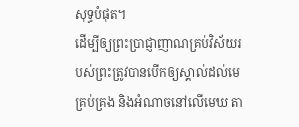សុទ្ធបំផុត។
ដើម្បីឲ្យព្រះប្រាជ្ញាញាណគ្រប់វិស័យរបស់ព្រះត្រូវបានបើកឲ្យស្គាល់ដល់មេគ្រប់គ្រង និងអំណាចនៅលើមេឃ តា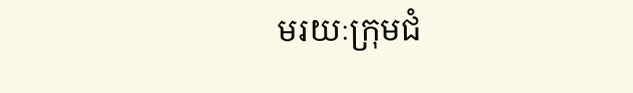មរយៈក្រុមជំ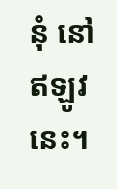នុំ នៅឥឡូវនេះ។